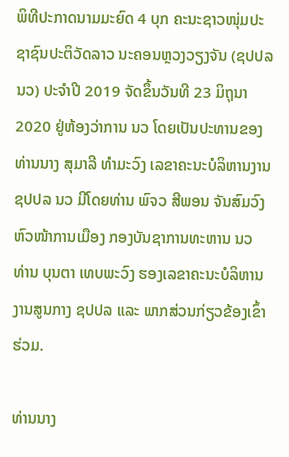ພິທີປະກາດນາມມະຍົດ 4 ບຸກ ຄະນະຊາວໜຸ່ມປະຊາຊົນປະຕິວັດລາວ ນະຄອນຫຼວງວຽງຈັນ (ຊປປລ ນວ) ປະຈຳປີ 2019 ຈັດຂຶ້ນວັນທີ 23 ມິຖຸນາ 2020 ຢູ່ຫ້ອງວ່າການ ນວ ໂດຍເປັນປະທານຂອງທ່ານນາງ ສຸມາລີ ທຳມະວົງ ເລຂາຄະນະບໍລິຫານງານ ຊປປລ ນວ ມີໂດຍທ່ານ ພົຈວ ສີພອນ ຈັນສົມວົງ ຫົວໜ້າການເມືອງ ກອງບັນຊາການທະຫານ ນວ ທ່ານ ບຸນຕາ ເທບພະວົງ ຮອງເລຂາຄະນະບໍລິຫານງານສູນກາງ ຊປປລ ແລະ ພາກສ່ວນກ່ຽວຂ້ອງເຂົ້າຮ່ວມ.

ທ່ານນາງ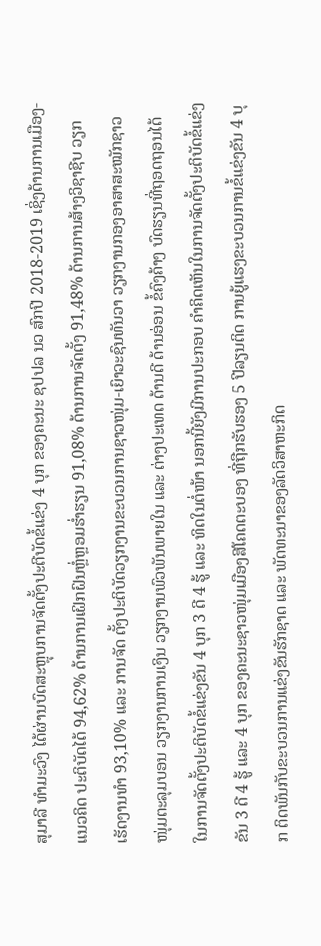ສຸມາລີ ທຳມະວົງ ໄດ້ຜ່ານບົດສະຫຼຸບການຈັດຕັ້ງປະຕີບັດຂໍ້ແຂ່ງ 4 ບຸກ ຂອງຄະນະ ຊປປລ ນວ ສົກປີ 2018-2019 ເຊິ່ງດ້ານການເມືອງ-ແນວຄິດ ປະຕິບັດໄດ້ 94,62% ດ້ານການເຝິກຝົນຫຼໍ່ຫຼອມຮໍ່າຮຽນ 91,08% ດ້ານການຈັດຕັ້ງ 91,48% ດ້ານການສ້າງວິຊາຊີບ ວຽກເຮັດງານທຳ 93,10% ແລະ ການຈັດ ຕັ້ງປະຕິບັດວຽກງານຂະບວນການຊາວໜຸ່ມ-ເຍົາວະຊົນທັນວາ ວຽກງານກອງອາສາສະໝັກຊາວໜຸ່ມຕະລຸມບອນ ວຽກງານການເງິນ ວຽກງານພົວພັນພາຍໃນ ແລະ ຕ່າງປະເທດ ດ້ານດີ ດ້ານອ່ອນ ຂໍ້ຄົງຄ້າງ ບົດຮຽນທີ່ຖອດຖອນໄດ້ ໃນການຈັດຕັ້ງປະຕິບັດຂໍ້ແຂ່ງຂັນ 4 ບຸກ 3 ດີ 4 ຮູ້ ແລະ ທິດໃນຕໍ່ໜ້າ ນອກນີ້ຍັງມີການປະກອບ ຄໍາຄິດເຫັນໃນການຈັດຕັ້ງປະຕິບັດຂໍ້ແຂ່ງຂັນ 3 ດີ 4 ຮູ້ ແລະ 4 ບຸກ ຂອງຄະນະຊາວໜຸ່ມເມືອງສີໂຄດຕະບອງ ທີ່ຖືກຮັບຮອງ 5 ປີລຽນຕິດ ການຍູ້ແຮງຂະບວນການຂໍ້ແຂ່ງຂັນ 4 ບຸກ ຕິດພັນກັບຂະບວນການແຂ່ງຂັນຮັກຊາດ ແລະ ພັດທະນາຂອງລັດວິສາຫະກິດ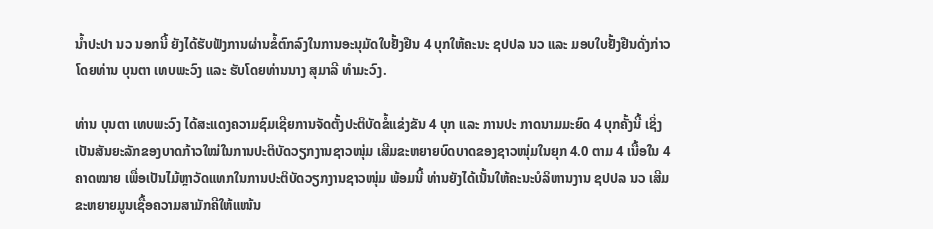ນໍ້າປະປາ ນວ ນອກນີ້ ຍັງໄດ້ຮັບຟັງການຜ່ານຂໍ້ຕົກລົງໃນການອະນຸມັດໃບຢັ້ງຢືນ 4 ບຸກໃຫ້ຄະນະ ຊປປລ ນວ ແລະ ມອບໃບຢັ້ງຢືນດັ່ງກ່າວໂດຍທ່ານ ບຸນຕາ ເທບພະວົງ ແລະ ຮັບໂດຍທ່ານນາງ ສຸມາລີ ທຳມະວົງ.

ທ່ານ ບຸນຕາ ເທບພະວົງ ໄດ້ສະແດງຄວາມຊົມເຊີຍການຈັດຕັ້ງປະຕິບັດຂໍ້ແຂ່ງຂັນ 4 ບຸກ ແລະ ການປະ ກາດນາມມະຍົດ 4 ບຸກຄັ້ງນີ້ ເຊິ່ງເປັນສັນຍະລັກຂອງບາດກ້າວໃໝ່ໃນການປະຕິບັດວຽກງານຊາວໜຸ່ມ ເສີມຂະຫຍາຍບົດບາດຂອງຊາວໜຸ່ມໃນຍຸກ 4.0 ຕາມ 4 ເນື້ອໃນ 4 ຄາດໝາຍ ເພື່ອເປັນໄມ້ຫຼາວັດແທກໃນການປະຕິບັດວຽກງານຊາວໜຸ່ມ ພ້ອມນີ້ ທ່ານຍັງໄດ້ເນັ້ນໃຫ້ຄະນະບໍລິຫານງານ ຊປປລ ນວ ເສີມຂະຫຍາຍມູນເຊື້ອຄວາມສາມັກຄີໃຫ້ແໜ້ນ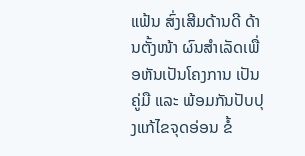ແຟ້ນ ສົ່ງເສີມດ້ານດີ ດ້ານຕັ້ງໜ້າ ຜົນສໍາເລັດເພື່ອຫັນເປັນໂຄງການ ເປັນຄູ່ມື ແລະ ພ້ອມກັນປັບປຸງແກ້ໄຂຈຸດອ່ອນ ຂໍ້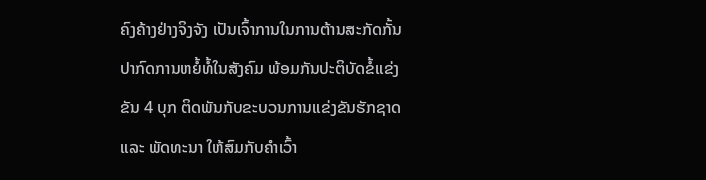ຄົງຄ້າງຢ່າງຈິງຈັງ ເປັນເຈົ້າການໃນການຕ້ານສະກັດກັ້ນປາກົດການຫຍໍ້ທໍ້ໃນສັງຄົມ ພ້ອມກັນປະຕິບັດຂໍ້ແຂ່ງຂັນ 4 ບຸກ ຕິດພັນກັບຂະບວນການແຂ່ງຂັນຮັກຊາດ ແລະ ພັດທະນາ ໃຫ້ສົມກັບຄໍາເວົ້າ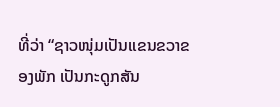ທີ່ວ່າ “ຊາວໜຸ່ມເປັນແຂນຂວາຂອງພັກ ເປັນກະດູກສັນ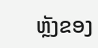ຫຼັງຂອງ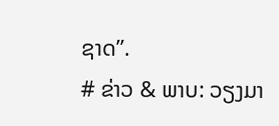ຊາດ”.
# ຂ່າວ & ພາບ: ວຽງມາ